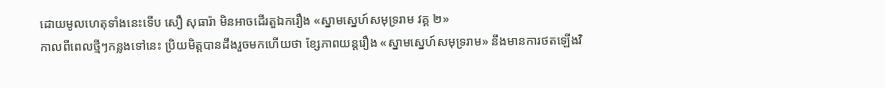ដោយមូលហេតុទាំងនេះទើប សឿ សុធារ៉ា មិនអាចដើរតួឯករឿង «ស្នាមស្នេហ៍សមុទ្ររាម វគ្គ ២»
កាលពីពេលថ្មីៗកន្លងទៅនេះ ប្រិយមិត្តបានដឹងរួចមកហើយថា ខ្សែភាពយន្តរឿង «ស្នាមស្នេហ៍សមុទ្ររាម» នឹងមានការថតឡើងវិ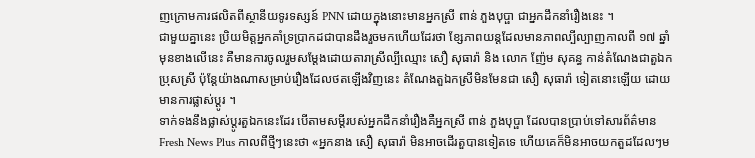ញក្រោមការផលិតពីស្ថានីយទូរទស្សន៍ PNN ដោយក្នុងនោះមានអ្នកស្រី ពាន់ ភួងបុប្ផា ជាអ្នកដឹកនាំរឿងនេះ ។
ជាមួយគ្នានេះ ប្រិយមិត្តអ្នកគាំទ្រប្រាកដជាបានដឹងរួចមកហើយដែរថា ខ្សែភាពយន្តដែលមានភាពល្បីល្បាញកាលពី ១៧ ឆ្នាំមុនខាងលើនេះ គឺមានការចូលរួមសម្តែងដោយតារាស្រីល្បីឈ្មោះ សឿ សុធារ៉ា និង លោក ញ៉ែម សុគន្ធ កាន់តំណែងជាតួឯកប្រុសស្រី ប៉ុន្តែយ៉ាងណាសម្រាប់រឿងដែលថតឡើងវិញនេះ តំណែងតួឯកស្រីមិនមែនជា សឿ សុធារ៉ា ទៀតនោះឡើយ ដោយមានការផ្លាស់ប្តូរ ។
ទាក់ទងនឹងផ្លាស់ប្តូរតួឯកនេះដែរ បើតាមសម្តីរបស់អ្នកដឹកនាំរឿងគឺអ្នកស្រី ពាន់ ភួងបុប្ផា ដែលបានប្រាប់ទៅសារព័ត៌មាន Fresh News Plus កាលពីថ្មីៗនេះថា «អ្នកនាង សឿ សុធារ៉ា មិនអាចដើរតួបានទៀតទេ ហើយគេក៏មិនអាចយកតួដដែលៗម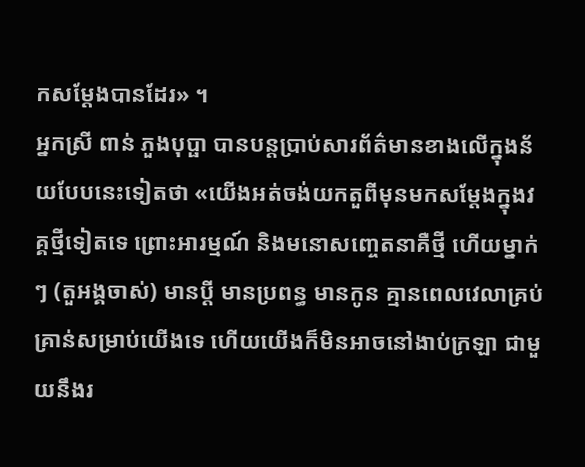កសម្ដែងបានដែរ» ។
អ្នកស្រី ពាន់ ភួងបុប្ផា បានបន្តប្រាប់សារព័ត៌មានខាងលើក្នុងន័យបែបនេះទៀតថា «យើងអត់ចង់យកតួពីមុនមកសម្ដែងក្នុងវគ្គថ្មីទៀតទេ ព្រោះអារម្មណ៍ និងមនោសញ្ចេតនាគឺថ្មី ហើយម្នាក់ៗ (តួអង្គចាស់) មានប្ដី មានប្រពន្ធ មានកូន គ្មានពេលវេលាគ្រប់គ្រាន់សម្រាប់យើងទេ ហើយយើងក៏មិនអាចនៅងាប់ក្រឡា ជាមួយនឹងរ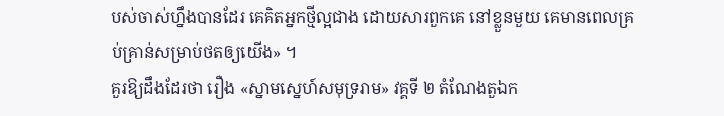បស់ចាស់ហ្នឹងបានដែរ គេគិតអ្នកថ្មីល្អជាង ដោយសារពួកគេ នៅខ្លួនមួយ គេមានពេលគ្រប់គ្រាន់សម្រាប់ថតឲ្យយើង» ។
គួរឱ្យដឹងដែរថា រឿង «ស្នាមស្នេហ៍សមុទ្ររាម» វគ្គទី ២ តំណែងតួឯក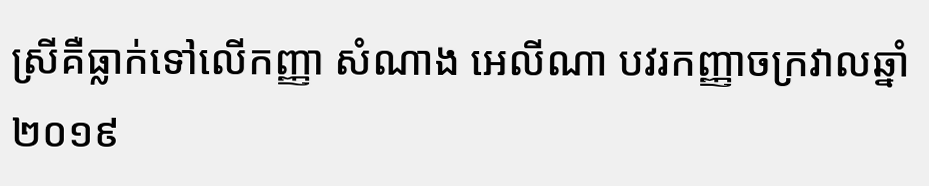ស្រីគឺធ្លាក់ទៅលើកញ្ញា សំណាង អេលីណា បវរកញ្ញាចក្រវាលឆ្នាំ២០១៩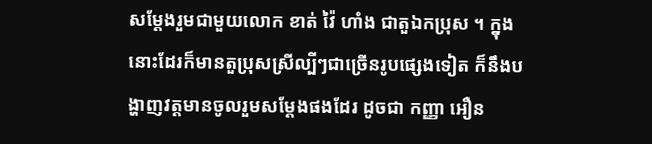សម្តែងរួមជាមួយលោក ខាត់ វ៉ៃ ហាំង ជាតួឯកប្រុស ។ ក្នុងនោះដែរក៏មានតួប្រុសស្រីល្បីៗជាច្រើនរូបផ្សេងទៀត ក៏នឹងបង្ហាញវត្តមានចូលរួមសម្តែងផងដែរ ដូចជា កញ្ញា អឿន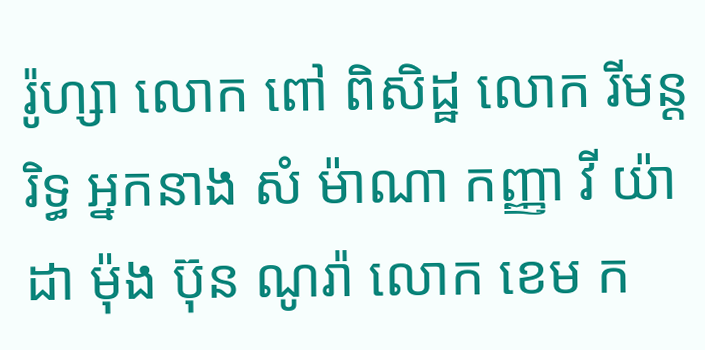រ៉ូហ្សា លោក ពៅ ពិសិដ្ឋ លោក រីមន្ត រិទ្ធ អ្នកនាង សំ ម៉ាណា កញ្ញា វី យ៉ាដា ម៉ុង ប៊ុន ណូរ៉ា លោក ខេម ក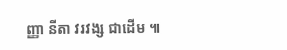ញ្ញា នីតា វរវង្ស ជាដើម ៕